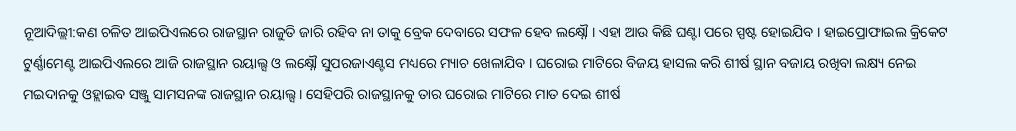ନୂଆଦିଲ୍ଲୀ:କଣ ଚଳିତ ଆଇପିଏଲରେ ରାଜସ୍ଥାନ ରାଜୁତି ଜାରି ରହିବ ନା ତାକୁ ବ୍ରେକ ଦେବାରେ ସଫଳ ହେବ ଲକ୍ଷ୍ନୌ । ଏହା ଆଉ କିଛି ଘଣ୍ଟା ପରେ ସ୍ପଷ୍ଟ ହୋଇଯିବ । ହାଇପ୍ରୋଫାଇଲ କ୍ରିକେଟ ଟୁର୍ଣ୍ଣାମେଣ୍ଟ ଆଇପିଏଲରେ ଆଜି ରାଜସ୍ଥାନ ରୟାଲ୍ସ ଓ ଲକ୍ଷ୍ନୌ ସୁପରଜାଏଣ୍ଟସ ମଧ୍ୟରେ ମ୍ୟାଚ ଖେଳାଯିବ । ଘରୋଇ ମାଟିରେ ବିଜୟ ହାସଲ କରି ଶୀର୍ଷ ସ୍ଥାନ ବଜାୟ ରଖିବା ଲକ୍ଷ୍ୟ ନେଇ ମଇଦାନକୁ ଓହ୍ଲାଇବ ସଞ୍ଜୁ ସାମସନଙ୍କ ରାଜସ୍ଥାନ ରୟାଲ୍ସ । ସେହିପରି ରାଜସ୍ଥାନକୁ ତାର ଘରୋଇ ମାଟିରେ ମାତ ଦେଇ ଶୀର୍ଷ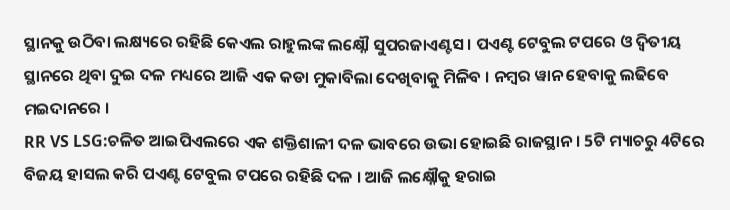ସ୍ଥାନକୁ ଉଠିବା ଲକ୍ଷ୍ୟରେ ରହିଛି କେଏଲ ରାହୁଲଙ୍କ ଲକ୍ଷ୍ନୌ ସୁପରଜାଏଣ୍ଟସ । ପଏଣ୍ଟ ଟେବୁଲ ଟପରେ ଓ ଦ୍ବିତୀୟ ସ୍ଥାନରେ ଥିବା ଦୁଇ ଦଳ ମଧ୍ୟରେ ଆଜି ଏକ କଡା ମୁକାବିଲା ଦେଖିବାକୁ ମିଳିବ । ନମ୍ବର ୱାନ ହେବାକୁ ଲଢିବେ ମଇଦାନରେ ।
RR VS LSG:ଚଳିତ ଆଇପିଏଲରେ ଏକ ଶକ୍ତିଶାଳୀ ଦଳ ଭାବରେ ଉଭା ହୋଇଛି ରାଜସ୍ଥାନ । 5ଟି ମ୍ୟାଚରୁ 4ଟିରେ ବିଜୟ ହାସଲ କରି ପଏଣ୍ଟ ଟେବୁଲ ଟପରେ ରହିଛି ଦଳ । ଆଜି ଲକ୍ଷ୍ନୌକୁ ହରାଇ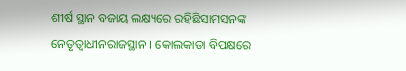ଶୀର୍ଷ ସ୍ଥାନ ବଜାୟ ଲକ୍ଷ୍ୟରେ ରହିଛିସାମସନଙ୍କ ନେତୃତ୍ବାଧୀନରାଜସ୍ଥାନ । କୋଲକାତା ବିପକ୍ଷରେ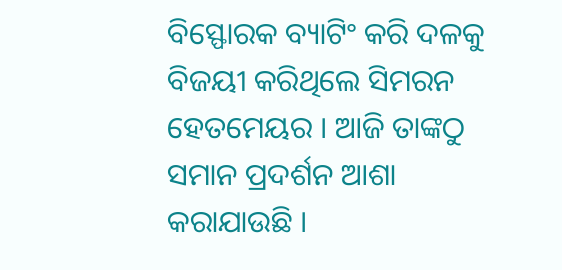ବିସ୍ଫୋରକ ବ୍ୟାଟିଂ କରି ଦଳକୁ ବିଜୟୀ କରିଥିଲେ ସିମରନ ହେତମେୟର । ଆଜି ତାଙ୍କଠୁ ସମାନ ପ୍ରଦର୍ଶନ ଆଶା କରାଯାଉଛି ।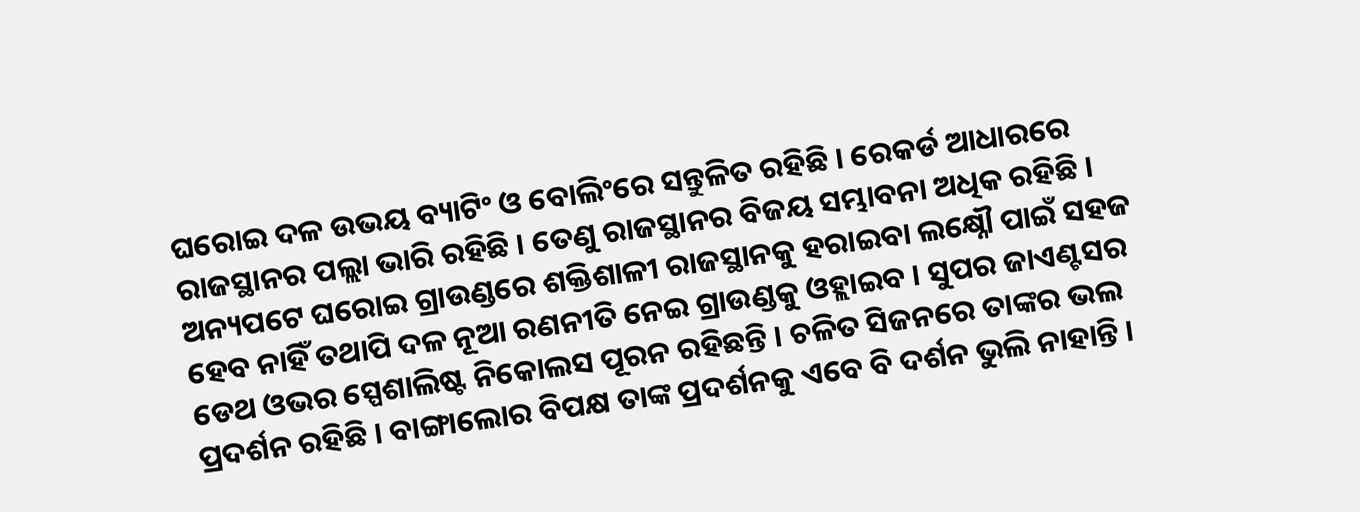ଘରୋଇ ଦଳ ଉଭୟ ବ୍ୟାଟିଂ ଓ ବୋଲିଂରେ ସନ୍ତୁଳିତ ରହିଛି । ରେକର୍ଡ ଆଧାରରେ ରାଜସ୍ଥାନର ପଲ୍ଲା ଭାରି ରହିଛି । ତେଣୁ ରାଜସ୍ଥାନର ବିଜୟ ସମ୍ଭାବନା ଅଧିକ ରହିଛି ।
ଅନ୍ୟପଟେ ଘରୋଇ ଗ୍ରାଉଣ୍ଡରେ ଶକ୍ତିଶାଳୀ ରାଜସ୍ଥାନକୁ ହରାଇବା ଲକ୍ଷ୍ନୌ ପାଇଁ ସହଜ ହେବ ନାହିଁ ତଥାପି ଦଳ ନୂଆ ରଣନୀତି ନେଇ ଗ୍ରାଉଣ୍ଡକୁ ଓହ୍ଲାଇବ । ସୁପର ଜାଏଣ୍ଟସର ଡେଥ ଓଭର ସ୍ପେଶାଲିଷ୍ଟ ନିକୋଲସ ପୂରନ ରହିଛନ୍ତି । ଚଳିତ ସିଜନରେ ତାଙ୍କର ଭଲ ପ୍ରଦର୍ଶନ ରହିଛି । ବାଙ୍ଗାଲୋର ବିପକ୍ଷ ତାଙ୍କ ପ୍ରଦର୍ଶନକୁ ଏବେ ବି ଦର୍ଶନ ଭୁଲି ନାହାନ୍ତି ।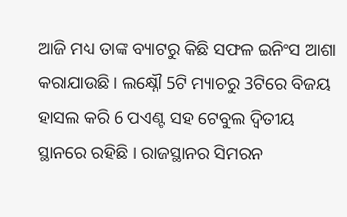ଆଜି ମଧ୍ୟ ତାଙ୍କ ବ୍ୟାଟରୁ କିଛି ସଫଳ ଇନିଂସ ଆଶା କରାଯାଉଛି । ଲକ୍ଷ୍ନୌ 5ଟି ମ୍ୟାଚରୁ 3ଟିରେ ବିଜୟ ହାସଲ କରି 6 ପଏଣ୍ଟ ସହ ଟେବୁଲ ଦ୍ବିତୀୟ ସ୍ଥାନରେ ରହିଛି । ରାଜସ୍ଥାନର ସିମରନ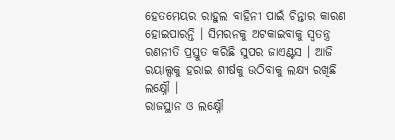ହେତମେୟର ରାହୁଲ ବାହିନୀ ପାଇଁ ଚିନ୍ତାର କାରଣ ହୋଇପାରନ୍ତି । ସିମରନକୁ ଅଟକାଇବାକୁ ସ୍ବତନ୍ତ୍ର ରଣନୀତି ପ୍ରସ୍ତୁତ କରିଛି ସୁପର ଜାଏଣ୍ଟସ । ଆଜି ରୟାଲ୍ସକୁ ହରାଇ ଶୀର୍ଷକୁ ଉଠିବାକୁ ଲକ୍ଷ୍ୟ ରଖିଛି ଲକ୍ଷ୍ନୌ ।
ରାଜସ୍ଥାନ ଓ ଲକ୍ଷ୍ନୌ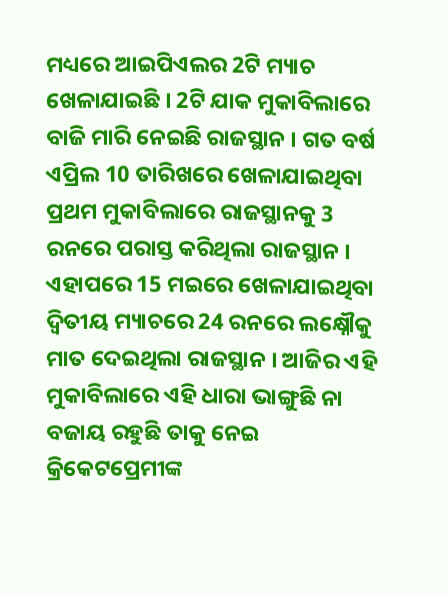ମଧ୍ୟରେ ଆଇପିଏଲର 2ଟି ମ୍ୟାଚ ଖେଳାଯାଇଛି । 2ଟି ଯାକ ମୁକାବିଲାରେ ବାଜି ମାରି ନେଇଛି ରାଜସ୍ଥାନ । ଗତ ବର୍ଷ ଏପ୍ରିଲ 10 ତାରିଖରେ ଖେଳାଯାଇଥିବା ପ୍ରଥମ ମୁକାବିଲାରେ ରାଜସ୍ଥାନକୁ 3 ରନରେ ପରାସ୍ତ କରିଥିଲା ରାଜସ୍ଥାନ । ଏହାପରେ 15 ମଇରେ ଖେଳାଯାଇଥିବା ଦ୍ବିତୀୟ ମ୍ୟାଚରେ 24 ରନରେ ଲକ୍ଷ୍ନୌକୁ ମାତ ଦେଇଥିଲା ରାଜସ୍ଥାନ । ଆଜିର ଏହି ମୁକାବିଲାରେ ଏହି ଧାରା ଭାଙ୍ଗୁଛି ନା ବଜାୟ ରହୁଛି ତାକୁ ନେଇ କ୍ରିକେଟପ୍ରେମୀଙ୍କ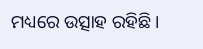ମଧ୍ୟରେ ଉତ୍ସାହ ରହିଛି ।